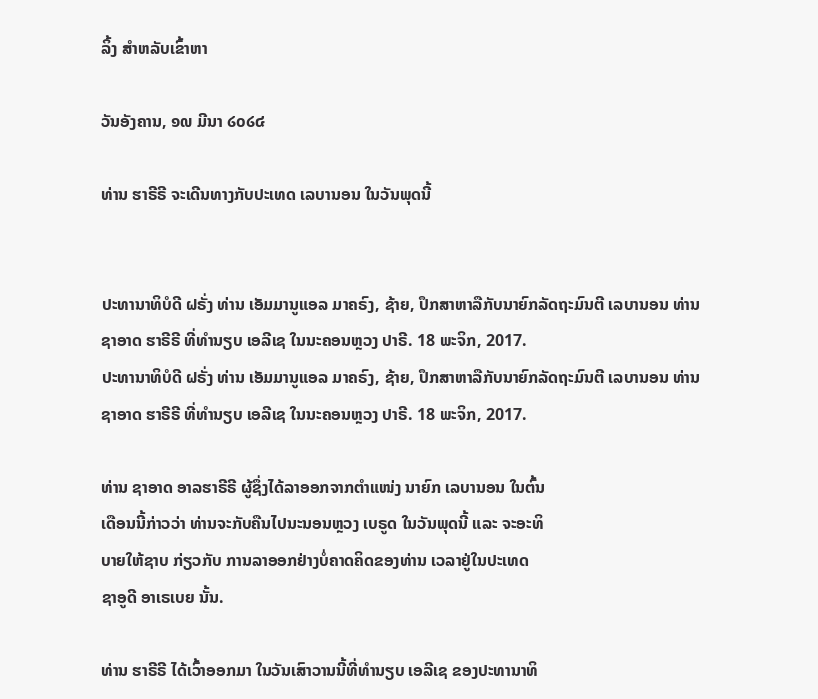ລິ້ງ ສຳຫລັບເຂົ້າຫາ

ວັນອັງຄານ, ໑໙ ມີນາ ໒໐໒໔

ທ່ານ ຮາຣີຣີ ຈະເດີນທາງກັບປະເທດ ເລບານອນ ໃນວັນພຸດນີ້


ປະທານາທິບໍດີ ຝຣັ່ງ ທ່ານ ເອັມມານູແອລ ມາຄຣົງ, ຊ້າຍ, ປຶກສາຫາລືກັບນາຍົກລັດຖະມົນຕີ ເລບານອນ ທ່ານ ຊາອາດ ຮາຣີຣີ ທີ່ທຳນຽບ ເອລີເຊ ໃນນະຄອນຫຼວງ ປາຣີ. 18 ພະຈິກ, 2017.
ປະທານາທິບໍດີ ຝຣັ່ງ ທ່ານ ເອັມມານູແອລ ມາຄຣົງ, ຊ້າຍ, ປຶກສາຫາລືກັບນາຍົກລັດຖະມົນຕີ ເລບານອນ ທ່ານ ຊາອາດ ຮາຣີຣີ ທີ່ທຳນຽບ ເອລີເຊ ໃນນະຄອນຫຼວງ ປາຣີ. 18 ພະຈິກ, 2017.

ທ່ານ ຊາອາດ ອາລຮາຣີຣີ ຜູ້ຊຶ່ງໄດ້ລາອອກຈາກຕໍາແໜ່ງ ນາຍົກ ເລບານອນ ໃນຕົ້ນ
ເດືອນນີ້ກ່າວວ່າ ທ່ານຈະກັບຄືນໄປນະນອນຫຼວງ ເບຣູດ ໃນວັນພຸດນີ້ ແລະ ຈະອະທິ
ບາຍໃຫ້ຊາບ ກ່ຽວກັບ ການລາອອກຢ່າງບໍ່ຄາດຄິດຂອງທ່ານ ເວລາຢູ່ໃນປະເທດ
ຊາອູດີ ອາເຣເບຍ ນັ້ນ.

ທ່ານ ຮາຣີຣີ ໄດ້ເວົ້າອອກມາ ໃນວັນເສົາວານນີ້ທີ່ທຳນຽບ ເອລີເຊ ຂອງປະທານາທິ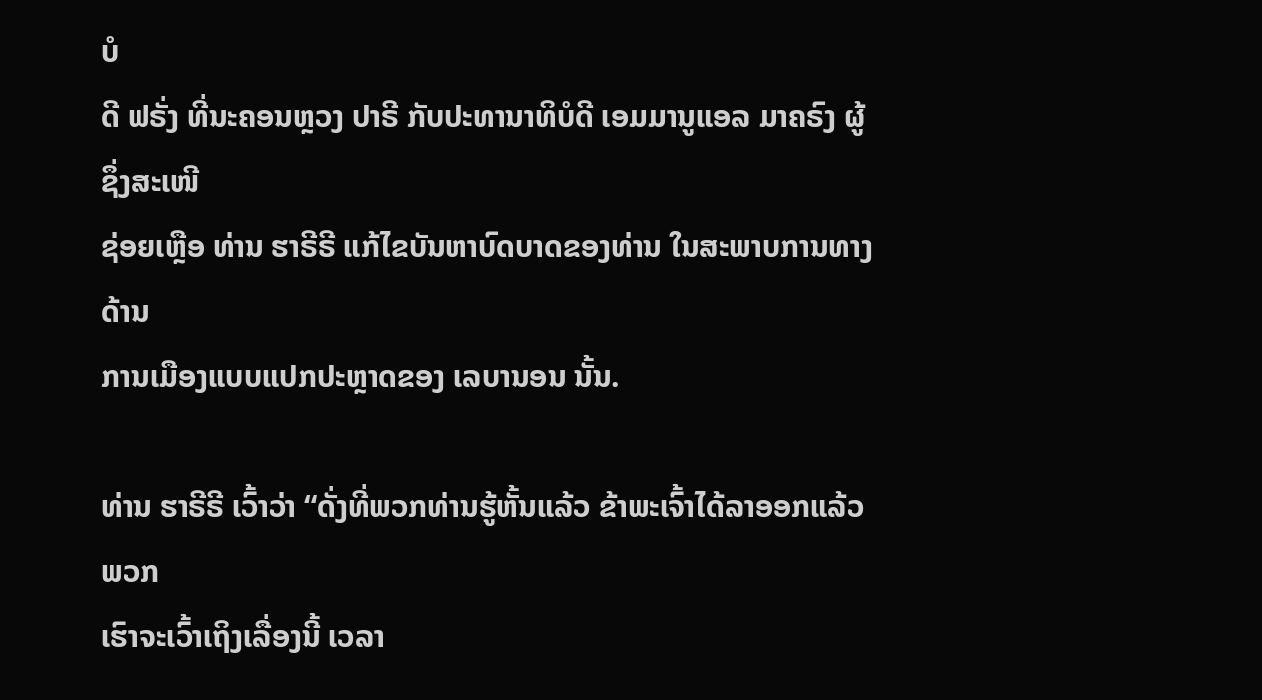ບໍ
ດີ ຟຣັ່ງ ທີ່ນະຄອນຫຼວງ ປາຣີ ກັບປະທານາທິບໍດີ ເອມມານູແອລ ມາຄຣົງ ຜູ້ຊຶ່ງສະເໜີ
ຊ່ອຍເຫຼືອ ທ່ານ ຮາຣີຣີ ແກ້ໄຂບັນຫາບົດບາດຂອງທ່ານ ໃນສະພາບການທາງດ້ານ
ການເມືອງແບບແປກປະຫຼາດຂອງ ເລບານອນ ນັ້ນ.

ທ່ານ ຮາຣີຣີ ເວົ້າວ່າ “ດັ່ງທີ່ພວກທ່ານຮູ້ຫັ້ນແລ້ວ ຂ້າພະເຈົ້າໄດ້ລາອອກແລ້ວ ພວກ
ເຮົາຈະເວົ້າເຖິງເລື່ອງນີ້ ເວລາ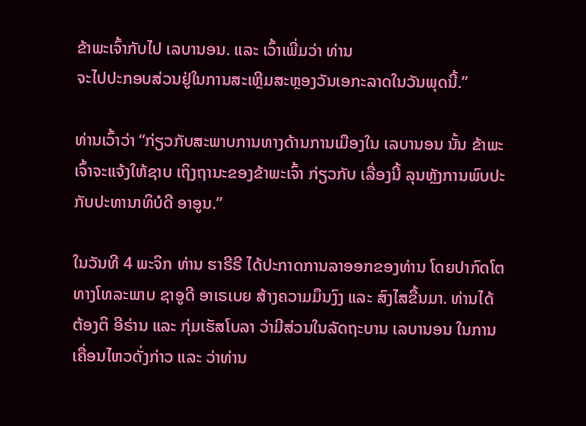ຂ້າພະເຈົ້າກັບໄປ ເລບານອນ. ແລະ ເວົ້າເພີ່ມວ່າ ທ່ານ
ຈະໄປປະກອບສ່ວນຢູ່ໃນການສະເຫຼີມສະຫຼອງວັນເອກະລາດໃນວັນພຸດນີ້.”

ທ່ານເວົ້າວ່າ “ກ່ຽວກັບສະພາບການທາງດ້ານການເມືອງໃນ ເລບານອນ ນັ້ນ ຂ້າພະ
ເຈົ້າຈະແຈ້ງໃຫ້ຊາບ ເຖິງຖານະຂອງຂ້າພະເຈົ້າ ກ່ຽວກັບ ເລື່ອງນີ້ ລຸນຫຼັງການພົບປະ
ກັບປະທານາທິບໍດີ ອາອູນ.”

ໃນວັນທີ 4 ພະຈິກ ທ່ານ ຮາຣີຣີ ໄດ້ປະກາດການລາອອກຂອງທ່ານ ໂດຍປາກົດໂຕ
ທາງໂທລະພາບ ຊາອູດີ ອາເຣເບຍ ສ້າງຄວາມມຶນງົງ ແລະ ສົງໄສຂື້ນມາ. ທ່ານໄດ້
ຕ້ອງຕິ ອີຣ່ານ ແລະ ກຸ່ມເຮັສໂບລາ ວ່າມີສ່ວນໃນລັດຖະບານ ເລບານອນ ໃນການ
ເຄື່ອນໄຫວດັ່ງກ່າວ ແລະ ວ່າທ່ານ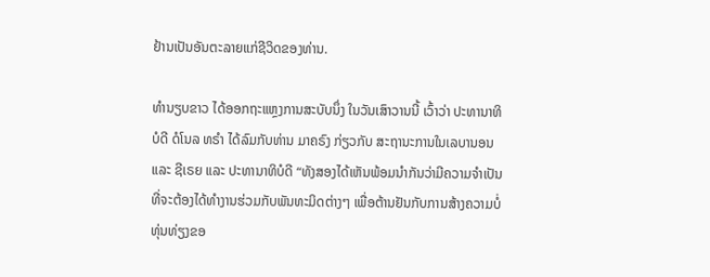ຢ້ານເປັນອັນຕະລາຍແກ່ຊີວິດຂອງທ່ານ.

ທຳນຽບຂາວ ໄດ້ອອກຖະແຫຼງການສະບັບນຶ່ງ ໃນວັນເສົາວານນີ້ ເວົ້າວ່າ ປະທານາທິ
ບໍດີ ດໍໂນລ ທຣຳ ໄດ້ລົມກັບທ່ານ ມາຄຣົງ ກ່ຽວກັບ ສະຖານະການໃນເລບານອນ
ແລະ ຊີເຣຍ ແລະ ປະທານາທິບໍດີ “ທັງສອງໄດ້ເຫັນພ້ອມນຳກັນວ່າມີຄວາມຈຳເປັນ
ທີ່ຈະຕ້ອງໄດ້ທຳງານຮ່ວມກັບພັນທະມິດຕ່າງໆ ເພື່ອຕ້ານຢັນກັບການສ້າງຄວາມບໍ່
ທຸ່ນທ່ຽງຂອ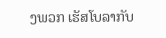ງພວກ ເຮັສໂບລາກັບ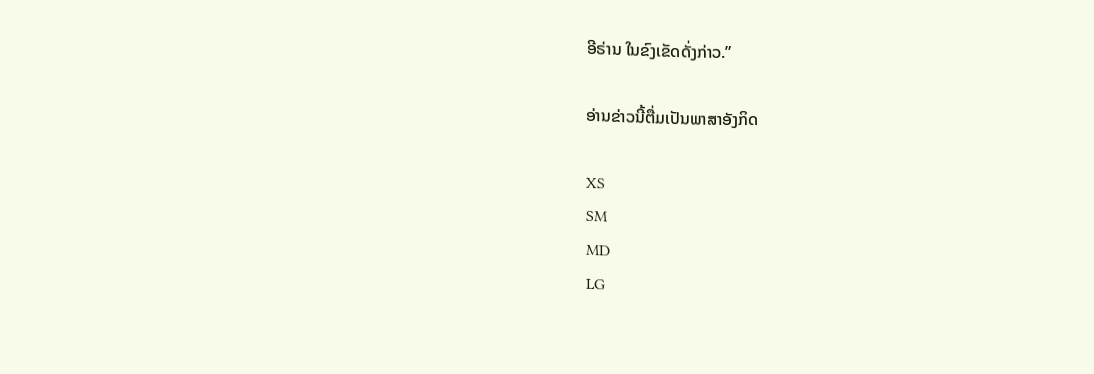ອີຣ່ານ ໃນຂົງເຂັດດັ່ງກ່າວ.”

ອ່ານຂ່າວນີ້ຕື່ມເປັນພາສາອັງກິດ

XS
SM
MD
LG